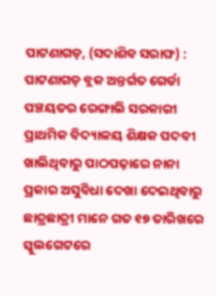ପାଟଣାଗଡ଼, (ସଦାଶିବ ସରାଫ) : ପାଟଣାଗଡ଼ ବ୍ଲକ ଅନ୍ତର୍ଗତ ଗେର୍ଡା ପଞ୍ଚୟତର ରେଙ୍ଗାଲି ସରକାରୀ ପ୍ରାଥମିକ ବିଦ୍ୟାଳୟ ଶିକ୍ଷକ ପଦବୀ ଖାଲିଥିବାରୁ ପାଠପଢ଼ାରେ ନାନା ପ୍ରକାର ଅସୁବିଧା ଦେଖା ଦେଇଥିବାରୁ ଛାତ୍ରଛାତ୍ରୀ ମାନେ ଗତ ୧୭ ତାରିଖରେ ସ୍କୁଲଗେଟରେ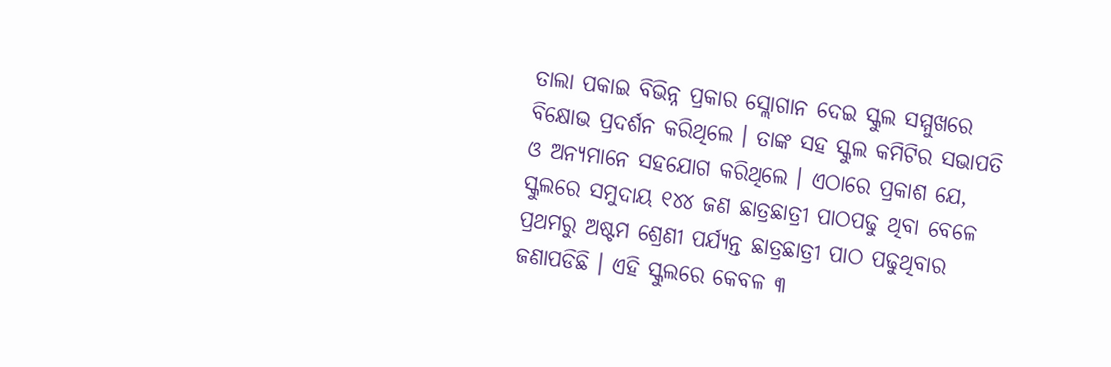ତାଲା ପକାଇ ବିଭିନ୍ନ ପ୍ରକାର ସ୍ଲୋଗାନ ଦେଇ ସ୍କୁଲ ସମ୍ମୁଖରେ ବିକ୍ଷୋଭ ପ୍ରଦର୍ଶନ କରିଥିଲେ । ତାଙ୍କ ସହ ସ୍କୁଲ କମିଟିର ସଭାପତି ଓ ଅନ୍ୟମାନେ ସହଯୋଗ କରିଥିଲେ । ଏଠାରେ ପ୍ରକାଶ ଯେ, ସ୍କୁଲରେ ସମୁଦାୟ ୧୪୪ ଜଣ ଛାତ୍ରଛାତ୍ରୀ ପାଠପଢୁ ଥିବା ବେଳେ ପ୍ରଥମରୁ ଅଷ୍ଟମ ଶ୍ରେଣୀ ପର୍ଯ୍ୟନ୍ତ ଛାତ୍ରଛାତ୍ରୀ ପାଠ ପଢୁଥିବାର ଜଣାପଡିଛି । ଏହି ସ୍କୁଲରେ କେବଳ ୩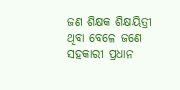ଜଣ ଶିକ୍ଷକ ଶିକ୍ଷୟିତ୍ରୀ ଥିବା ବେଳେ ଜଣେ ସହକାରୀ ପ୍ରଧାନ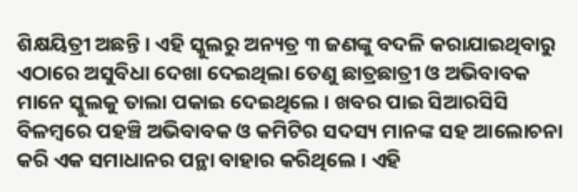ଶିକ୍ଷୟିତ୍ରୀ ଅଛନ୍ତି । ଏହି ସ୍କୁଲରୁ ଅନ୍ୟତ୍ର ୩ ଜଣଙ୍କୁ ବଦଳି କରାଯାଇଥିବାରୁ ଏଠାରେ ଅସୁବିଧା ଦେଖା ଦେଇଥିଲା ତେଣୁ ଛାତ୍ରଛାତ୍ରୀ ଓ ଅଭିବାବକ ମାନେ ସ୍କୁଲକୁ ତାଲା ପକାଇ ଦେଇଥିଲେ । ଖବର ପାଇ ସିଆରସିସି ବିଳମ୍ବରେ ପହଞ୍ଚି ଅଭିବାବକ ଓ କମିଟିର ସଦସ୍ୟ ମାନଙ୍କ ସହ ଆଲୋଚନା କରି ଏକ ସମାଧାନର ପନ୍ଥା ବାହାର କରିଥିଲେ । ଏହି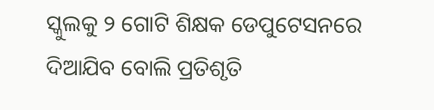ସ୍କୁଲକୁ ୨ ଗୋଟି ଶିକ୍ଷକ ଡେପୁଟେସନରେ ଦିଆଯିବ ବୋଲି ପ୍ରତିଶୃତି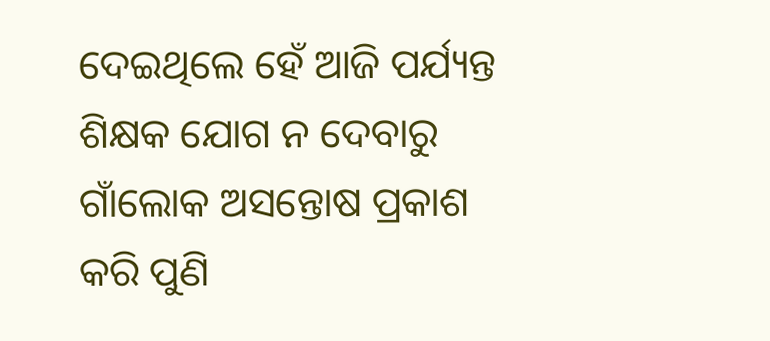ଦେଇଥିଲେ ହେଁ ଆଜି ପର୍ଯ୍ୟନ୍ତ ଶିକ୍ଷକ ଯୋଗ ନ ଦେବାରୁ ଗାଁଲୋକ ଅସନ୍ତୋଷ ପ୍ରକାଶ କରି ପୁଣି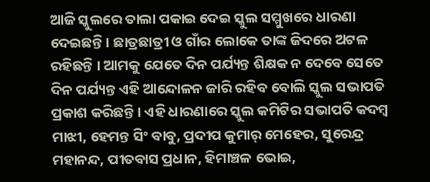ଆଜି ସ୍କୁଲରେ ତାଲା ପକାଇ ଦେଇ ସ୍କୁଲ ସମ୍ମୁଖରେ ଧାରଣା ଦେଇଛନ୍ତି । ଛାତ୍ରଛାତ୍ରୀ ଓ ଗାଁର ଲୋକେ ତାଙ୍କ ଜିଦରେ ଅଟଳ ରହିଛନ୍ତି । ଆମକୁ ଯେତେ ଦିନ ପର୍ଯ୍ୟନ୍ତ ଶିକ୍ଷକ ନ ଦେବେ ସେତେ ଦିନ ପର୍ଯ୍ୟନ୍ତ ଏହି ଆନ୍ଦୋଳନ ଜାରି ରହିବ ବୋଲି ସ୍କୁଲ ସଭାପତି ପ୍ରକାଶ କରିଛନ୍ତି । ଏହି ଧାରଣାରେ ସ୍କୁଲ କମିଟିର ସଭାପତି କଦମ୍ବ ମାଝୀ, ହେମନ୍ତ ସିଂ ବାବୁ, ପ୍ରଦୀପ କୁମାର୍ ମେହେର, ସୁରେନ୍ଦ୍ର ମହାନନ୍ଦ, ପୀତବାସ ପ୍ରଧାନ, ହିମାଞ୍ଚଳ ଭୋଇ,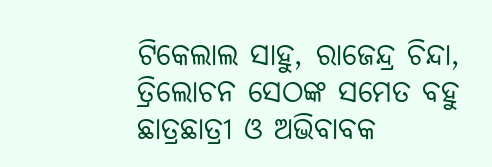ଟିକେଲାଲ ସାହୁ, ରାଜେନ୍ଦ୍ର ଚିନ୍ଦା, ତ୍ରିଲୋଚନ ସେଠଙ୍କ ସମେତ ବହୁ ଛାତ୍ରଛାତ୍ରୀ ଓ ଅଭିବାବକ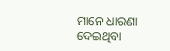ମାନେ ଧାରଣା ଦେଇଥିବା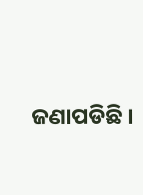ଜଣାପଡିଛି ।